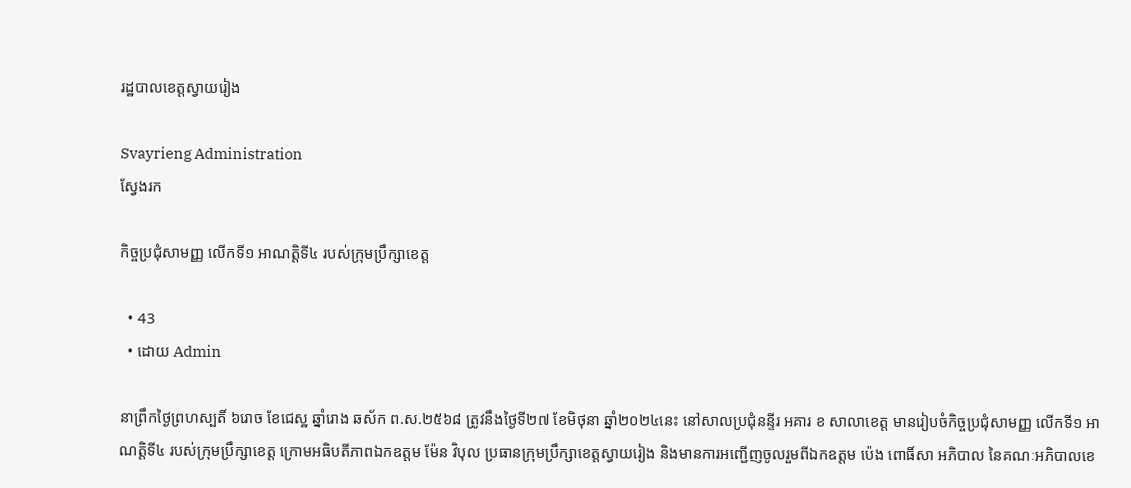រដ្ឋបាលខេត្តស្វាយរៀង

Svayrieng Administration
ស្វែងរក

កិច្ចប្រជុំសាមញ្ញ លើកទី១ អាណត្តិទី៤ របស់ក្រុមប្រឹក្សាខេត្ត

  • 43
  • ដោយ Admin

នាព្រឹកថ្ងៃព្រហស្បតិ៍ ៦រោច ខែជេស្ឋ ឆ្នាំរោង ឆស័ក ព.ស.២៥៦៨ ត្រូវនឹងថ្ងៃទី២៧ ខែមិថុនា ឆ្នាំ២០២៤នេះ នៅសាលប្រជុំនន្ទីរ អគារ ខ សាលាខេត្ត មានរៀបចំកិច្ចប្រជុំសាមញ្ញ លើកទី១ អាណត្តិទី៤ របស់ក្រុមប្រឹក្សាខេត្ត ក្រោមអធិបតីភាពឯកឧត្តម ម៉ែន វិបុល ប្រធានក្រុមប្រឹក្សាខេត្តស្វាយរៀង និងមានការអញ្ជើញចូលរួមពីឯកឧត្តម ប៉េង ពោធិ៍សា អភិបាល នៃគណៈអភិបាលខេ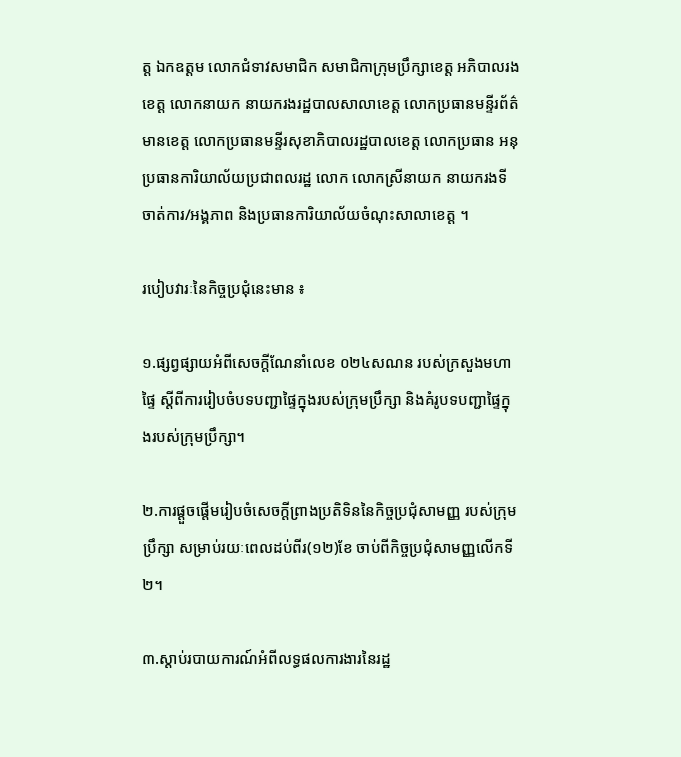ត្ត ឯកឧត្ដម លោកជំទាវសមាជិក សមាជិកាក្រុមប្រឹក្សាខេត្ត អភិបាលរងខេត្ត លោកនាយក នាយករងរដ្ឋបាលសាលាខេត្ត លោកប្រធានមន្ទីរព័ត៌មានខេត្ត លោកប្រធានមន្ទីរសុខាភិបាលរដ្ឋបាលខេត្ត លោកប្រធាន អនុប្រធានការិយាល័យប្រជាពលរដ្ឋ លោក លោកស្រីនាយក នាយករងទីចាត់ការ/អង្គភាព និងប្រធានការិយាល័យចំណុះសាលាខេត្ត ។

របៀបវារៈនៃកិច្ចប្រជុំនេះមាន ៖

១.ផ្សព្វផ្សាយអំពីសេចក្តីណែនាំលេខ ០២៤សណន របស់ក្រសួងមហាផ្ទៃ ស្តីពីការរៀបចំបទបញ្ជាផ្ទៃក្នុងរបស់ក្រុមប្រឹក្សា និងគំរូបទបញ្ជាផ្ទៃក្នុងរបស់ក្រុមប្រឹក្សា។

២.ការផ្តួចផ្តើមរៀបចំសេចក្តីព្រាងប្រតិទិននៃកិច្ចប្រជុំសាមញ្ញ របស់ក្រុមប្រឹក្សា សម្រាប់រយៈពេលដប់ពីរ(១២)ខែ ចាប់ពីកិច្ចប្រជុំសាមញ្ញលើកទី២។

៣.ស្តាប់របាយការណ៍អំពីលទ្ធផលការងារនៃរដ្ឋ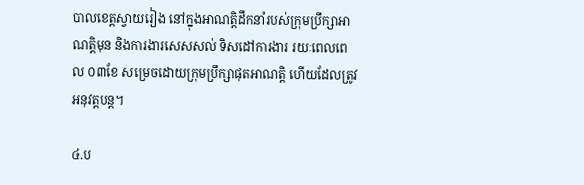បាលខេត្តស្វាយរៀង នៅក្នុងអាណត្តិដឹកនាំរបស់ក្រុមប្រឹក្សាអាណត្តិមុន និងការងារសេសសល់ ទិសដៅការងារ រយៈពេលពេល ០៣ខែ សម្រេចដោយក្រុមប្រឹក្សាផុតអាណត្តិ ហើយដែលត្រូវ អនុវត្តបន្ត។

៤.ប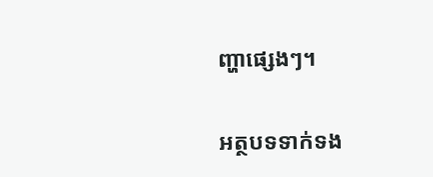ញ្ហាផ្សេងៗ។

អត្ថបទទាក់ទង